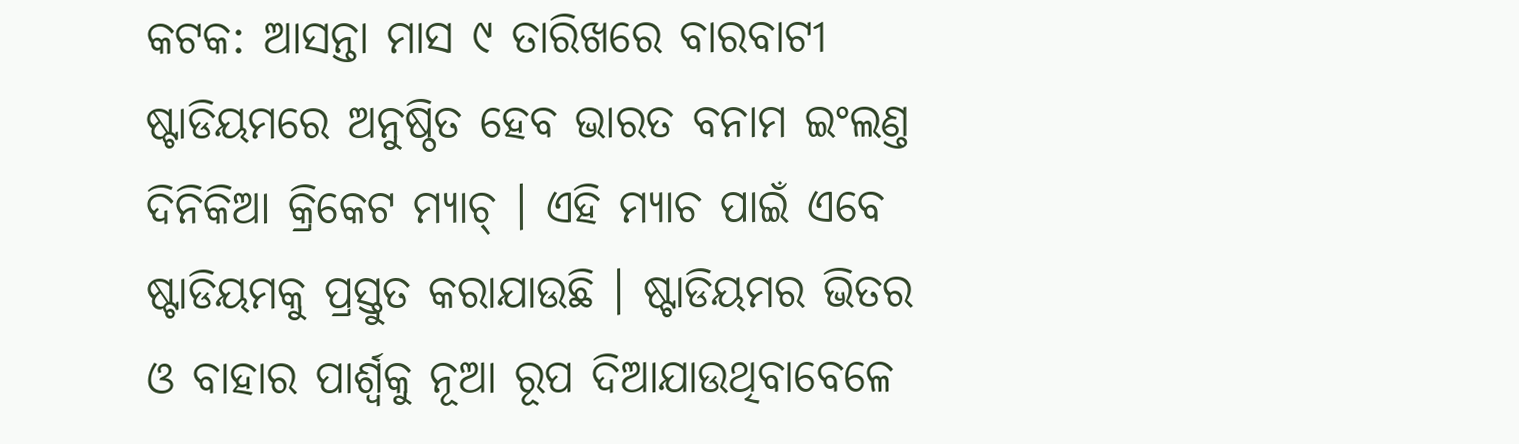କଟକ: ଆସନ୍ତା ମାସ ୯ ତାରିଖରେ ବାରବାଟୀ ଷ୍ଟାଡିୟମରେ ଅନୁଷ୍ଠିତ ହେବ ଭାରତ ବନାମ ଇଂଲଣ୍ତ ଦିନିକିଆ କ୍ରିକେଟ ମ୍ୟାଚ୍ । ଏହି ମ୍ୟାଚ ପାଇଁ ଏବେ ଷ୍ଟାଡିୟମକୁ ପ୍ରସ୍ତୁତ କରାଯାଉଛି । ଷ୍ଟାଡିୟମର ଭିତର ଓ ବାହାର ପାର୍ଶ୍ୱକୁ ନୂଆ ରୂପ ଦିଆଯାଉଥିବାବେଳେ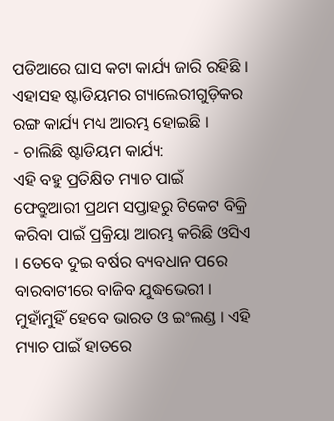ପଡିଆରେ ଘାସ କଟା କାର୍ଯ୍ୟ ଜାରି ରହିଛି । ଏହାସହ ଷ୍ଟାଡିୟମର ଗ୍ୟାଲେରୀଗୁଡ଼ିକର ରଙ୍ଗ କାର୍ଯ୍ୟ ମଧ୍ୟ ଆରମ୍ଭ ହୋଇଛି ।
- ଚାଲିଛି ଷ୍ଟାଡିୟମ କାର୍ଯ୍ୟ:
ଏହି ବହୁ ପ୍ରତିକ୍ଷିତ ମ୍ୟାଚ ପାଇଁ ଫେବ୍ରୁଆରୀ ପ୍ରଥମ ସପ୍ତାହରୁ ଟିକେଟ ବିକ୍ରି କରିବା ପାଇଁ ପ୍ରକ୍ରିୟା ଆରମ୍ଭ କରିଛି ଓସିଏ । ତେବେ ଦୁଇ ବର୍ଷର ବ୍ୟବଧାନ ପରେ ବାରବାଟୀରେ ବାଜିବ ଯୁଦ୍ଧଭେରୀ । ମୁହାଁମୁହିଁ ହେବେ ଭାରତ ଓ ଇଂଲଣ୍ଡ । ଏହି ମ୍ୟାଚ ପାଇଁ ହାତରେ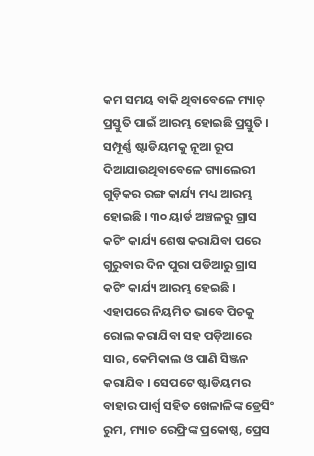କମ ସମୟ ବାକି ଥିବାବେଳେ ମ୍ୟାଚ୍ ପ୍ରସ୍ତୁତି ପାଇଁ ଆରମ୍ଭ ହୋଇଛି ପ୍ରସ୍ତୁତି । ସମ୍ପୂର୍ଣ୍ଣ ଷ୍ଟାଡିୟମକୁ ନୂଆ ରୂପ ଦିଆଯାଉଥିବାବେଳେ ଗ୍ୟାଲେରୀ ଗୁଡ଼ିକର ରଙ୍ଗ କାର୍ଯ୍ୟ ମଧ୍ୟ ଆରମ୍ଭ ହୋଇଛି । ୩୦ ୟାର୍ଡ ଅଞ୍ଚଳରୁ ଗ୍ରାସ କଟିଂ କାର୍ଯ୍ୟ ଶେଷ କରାଯିବା ପରେ ଗୁରୁବାର ଦିନ ପୁରା ପଡିଆରୁ ଗ୍ରାସ କଟିଂ କାର୍ଯ୍ୟ ଆରମ୍ଭ ହେଇଛି । ଏହାପରେ ନିୟମିତ ଭାବେ ପିଚକୁ ରୋଲ କରାଯିବା ସହ ପଡ଼ିଆରେ ସାର, କେମିକାଲ ଓ ପାଣି ସିଞ୍ଜନ କରାଯିବ । ସେପଟେ ଷ୍ଟାଡିୟମର ବାହାର ପାର୍ଶ୍ବ ସହିତ ଖେଳାଳିଙ୍କ ଡ୍ରେସିଂ ରୁମ, ମ୍ୟାଚ ରେଫ୍ରିଙ୍କ ପ୍ରକୋଷ୍ଠ, ପ୍ରେସ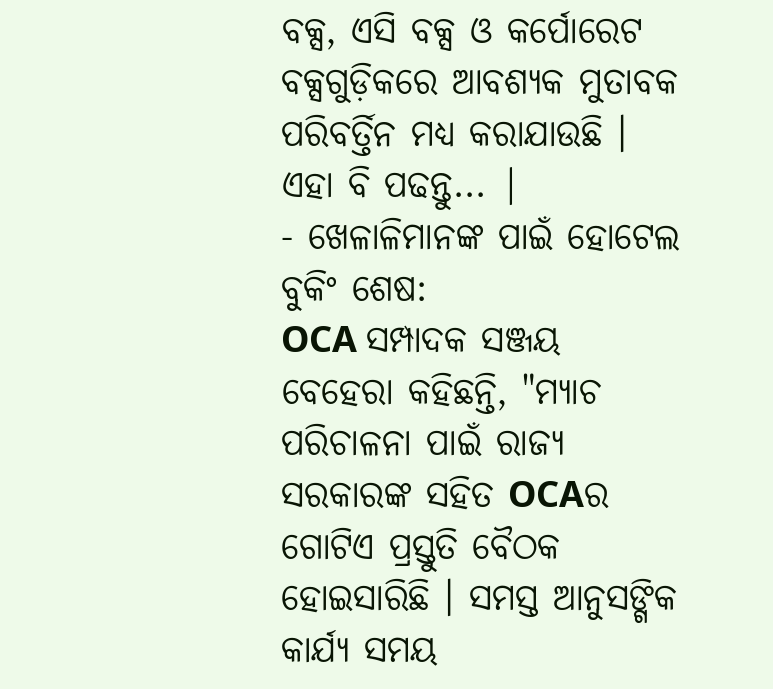ବକ୍ସ, ଏସି ବକ୍ସ ଓ କର୍ପୋରେଟ ବକ୍ସଗୁଡ଼ିକରେ ଆବଶ୍ୟକ ମୁତାବକ ପରିବର୍ତ୍ତିନ ମଧ୍ୟ କରାଯାଉଛି ।
ଏହା ବି ପଢନ୍ତୁ... |
- ଖେଳାଳିମାନଙ୍କ ପାଇଁ ହୋଟେଲ ବୁକିଂ ଶେଷ:
OCA ସମ୍ପାଦକ ସଞ୍ଜୟ ବେହେରା କହିଛନ୍ତି, "ମ୍ୟାଚ ପରିଚାଳନା ପାଇଁ ରାଜ୍ୟ ସରକାରଙ୍କ ସହିତ OCAର ଗୋଟିଏ ପ୍ରସ୍ତୁତି ବୈଠକ ହୋଇସାରିଛି । ସମସ୍ତ ଆନୁସଙ୍ଗିକ କାର୍ଯ୍ୟ ସମୟ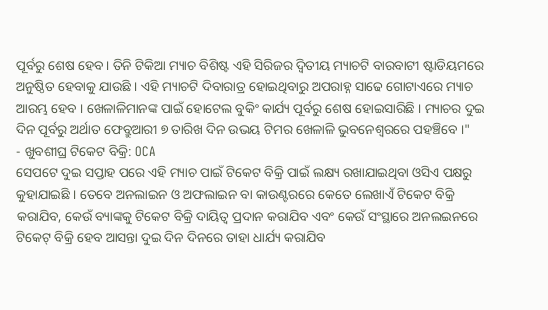ପୂର୍ବରୁ ଶେଷ ହେବ । ତିନି ଟିକିଆ ମ୍ୟାଚ ବିଶିଷ୍ଟ ଏହି ସିରିଜର ଦ୍ବିତୀୟ ମ୍ୟାଚଟି ବାରବାଟୀ ଷ୍ଟାଡିୟମରେ ଅନୁଷ୍ଠିତ ହେବାକୁ ଯାଉଛି । ଏହି ମ୍ୟାଚଟି ଦିବାରାତ୍ର ହୋଇଥିବାରୁ ଅପରାହ୍ନ ସାଢେ ଗୋଟାଏରେ ମ୍ୟାଚ ଆରମ୍ଭ ହେବ । ଖେଳାଳିମାନଙ୍କ ପାଇଁ ହୋଟେଲ ବୁକିଂ କାର୍ଯ୍ୟ ପୂର୍ବରୁ ଶେଷ ହୋଇସାରିଛି । ମ୍ୟାଚର ଦୁଇ ଦିନ ପୂର୍ବରୁ ଅର୍ଥାତ ଫେବ୍ରୁଆରୀ ୭ ତାରିଖ ଦିନ ଉଭୟ ଟିମର ଖେଳାଳି ଭୁବନେଶ୍ବରରେ ପହଞ୍ଚିବେ ।"
- ଖୁବଶୀଘ୍ର ଟିକେଟ ବିକ୍ରି: OCA
ସେପଟେ ଦୁଇ ସପ୍ତାହ ପରେ ଏହି ମ୍ୟାଚ ପାଇଁ ଟିକେଟ ବିକ୍ରି ପାଇଁ ଲକ୍ଷ୍ୟ ରଖାଯାଇଥିବା ଓସିଏ ପକ୍ଷରୁ କୁହାଯାଇଛି । ତେବେ ଅନଲାଇନ ଓ ଅଫଲାଇନ ବା କାଉଣ୍ଟରରେ କେତେ ଲେଖାଏଁ ଟିକେଟ ବିକ୍ରି କରାଯିବ, କେଉଁ ବ୍ୟାଙ୍କକୁ ଟିକେଟ ବିକ୍ରି ଦାୟିତ୍ବ ପ୍ରଦାନ କରାଯିବ ଏବଂ କେଉଁ ସଂସ୍ଥାରେ ଅନଲଇନରେ ଟିକେଟ୍ ବିକ୍ରି ହେବ ଆସନ୍ତା ଦୁଇ ଦିନ ଦିନରେ ତାହା ଧାର୍ଯ୍ୟ କରାଯିବ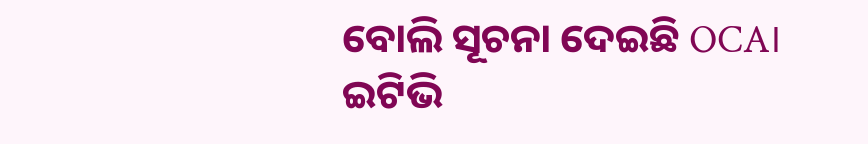ବୋଲି ସୂଚନା ଦେଇଛି OCA।
ଇଟିଭି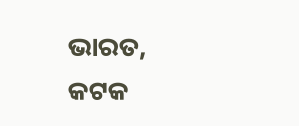ଭାରତ, କଟକ